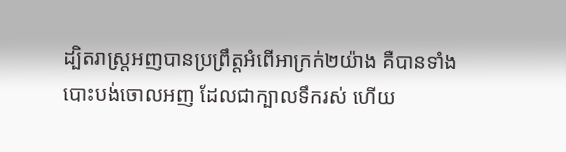ដ្បិតរាស្ត្រអញបានប្រព្រឹត្តអំពើអាក្រក់២យ៉ាង គឺបានទាំងបោះបង់ចោលអញ ដែលជាក្បាលទឹករស់ ហើយ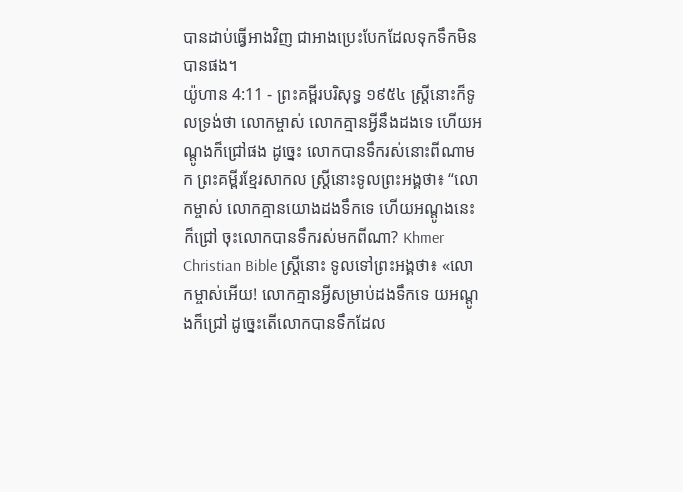បានដាប់ធ្វើអាងវិញ ជាអាងប្រេះបែកដែលទុកទឹកមិនបានផង។
យ៉ូហាន 4:11 - ព្រះគម្ពីរបរិសុទ្ធ ១៩៥៤ ស្ត្រីនោះក៏ទូលទ្រង់ថា លោកម្ចាស់ លោកគ្មានអ្វីនឹងដងទេ ហើយអណ្តូងក៏ជ្រៅផង ដូច្នេះ លោកបានទឹករស់នោះពីណាមក ព្រះគម្ពីរខ្មែរសាកល ស្ត្រីនោះទូលព្រះអង្គថា៖ “លោកម្ចាស់ លោកគ្មានយោងដងទឹកទេ ហើយអណ្ដូងនេះក៏ជ្រៅ ចុះលោកបានទឹករស់មកពីណា? Khmer Christian Bible ស្ត្រីនោះ ទូលទៅព្រះអង្គថា៖ «លោកម្ចាស់អើយ! លោកគ្មានអ្វីសម្រាប់ដងទឹកទេ យអណ្តូងក៏ជ្រៅ ដូច្នេះតើលោកបានទឹកដែល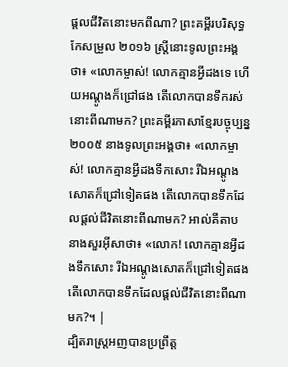ផ្ដលជីវិតនោះមកពីណា? ព្រះគម្ពីរបរិសុទ្ធកែសម្រួល ២០១៦ ស្ត្រីនោះទូលព្រះអង្គថា៖ «លោកម្ចាស់! លោកគ្មានអ្វីដងទេ ហើយអណ្តូងក៏ជ្រៅផង តើលោកបានទឹករស់នោះពីណាមក? ព្រះគម្ពីរភាសាខ្មែរបច្ចុប្បន្ន ២០០៥ នាងទូលព្រះអង្គថា៖ «លោកម្ចាស់! លោកគ្មានអ្វីដងទឹកសោះ រីឯអណ្ដូងសោតក៏ជ្រៅទៀតផង តើលោកបានទឹកដែលផ្ដល់ជីវិតនោះពីណាមក? អាល់គីតាប នាងសួរអ៊ីសាថា៖ «លោក! លោកគ្មានអ្វីដងទឹកសោះ រីឯអណ្ដូងសោតក៏ជ្រៅទៀតផង តើលោកបានទឹកដែលផ្ដល់ជីវិតនោះពីណាមក?។ |
ដ្បិតរាស្ត្រអញបានប្រព្រឹត្ត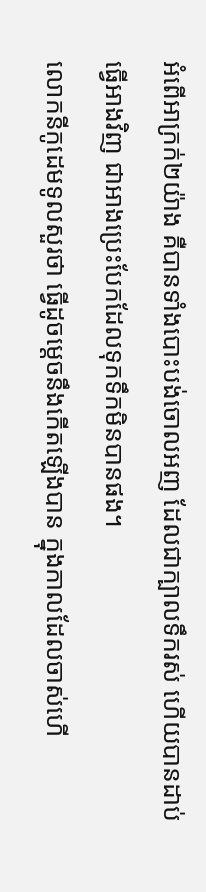អំពើអាក្រក់២យ៉ាង គឺបានទាំងបោះបង់ចោលអញ ដែលជាក្បាលទឹករស់ ហើយបានដាប់ធ្វើអាងវិញ ជាអាងប្រេះបែកដែលទុកទឹកមិនបានផង។
លោកនីកូដេមទូលសួរថា ធ្វើដូចម្តេចនឹងកើតឡើងបាន ក្នុងកាលដែលចាស់ហើ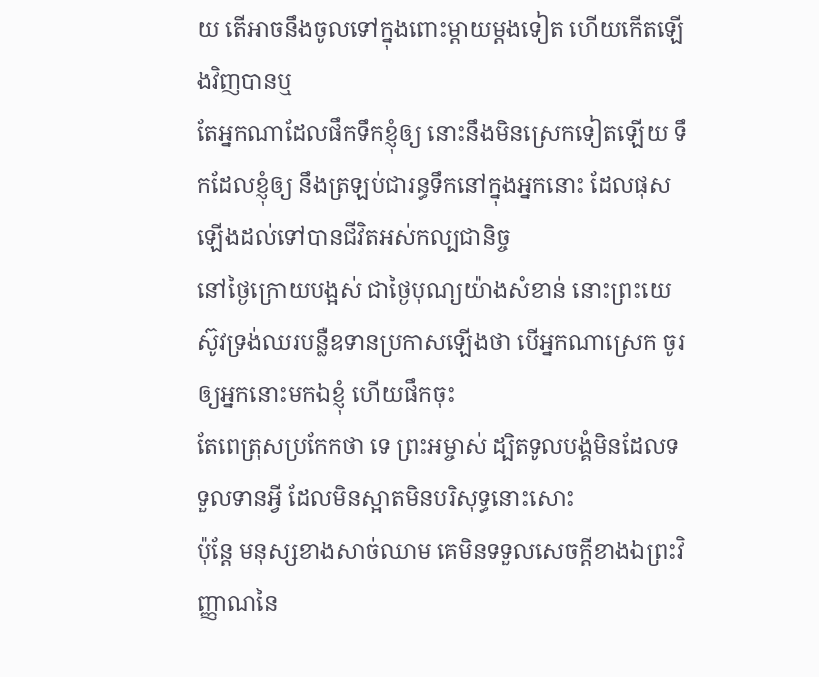យ តើអាចនឹងចូលទៅក្នុងពោះម្តាយម្តងទៀត ហើយកើតឡើងវិញបានឬ
តែអ្នកណាដែលផឹកទឹកខ្ញុំឲ្យ នោះនឹងមិនស្រេកទៀតឡើយ ទឹកដែលខ្ញុំឲ្យ នឹងត្រឡប់ជារន្ធទឹកនៅក្នុងអ្នកនោះ ដែលផុសឡើងដល់ទៅបានជីវិតអស់កល្បជានិច្ច
នៅថ្ងៃក្រោយបង្អស់ ជាថ្ងៃបុណ្យយ៉ាងសំខាន់ នោះព្រះយេស៊ូវទ្រង់ឈរបន្លឺឧទានប្រកាសឡើងថា បើអ្នកណាស្រេក ចូរឲ្យអ្នកនោះមកឯខ្ញុំ ហើយផឹកចុះ
តែពេត្រុសប្រកែកថា ទេ ព្រះអម្ចាស់ ដ្បិតទូលបង្គំមិនដែលទទួលទានអ្វី ដែលមិនស្អាតមិនបរិសុទ្ធនោះសោះ
ប៉ុន្តែ មនុស្សខាងសាច់ឈាម គេមិនទទួលសេចក្ដីខាងឯព្រះវិញ្ញាណនៃ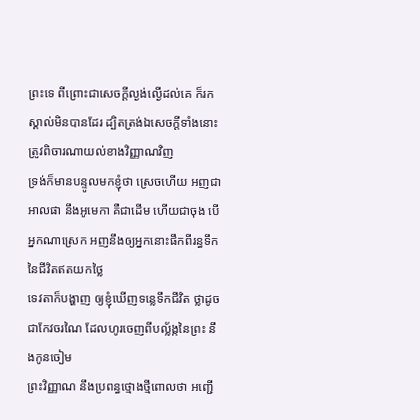ព្រះទេ ពីព្រោះជាសេចក្ដីល្ងង់ល្ងើដល់គេ ក៏រកស្គាល់មិនបានដែរ ដ្បិតត្រង់ឯសេចក្ដីទាំងនោះ ត្រូវពិចារណាយល់ខាងវិញ្ញាណវិញ
ទ្រង់ក៏មានបន្ទូលមកខ្ញុំថា ស្រេចហើយ អញជាអាលផា នឹងអូមេកា គឺជាដើម ហើយជាចុង បើអ្នកណាស្រេក អញនឹងឲ្យអ្នកនោះផឹកពីរន្ធទឹកនៃជីវិតឥតយកថ្លៃ
ទេវតាក៏បង្ហាញ ឲ្យខ្ញុំឃើញទន្លេទឹកជីវិត ថ្លាដូចជាកែវចរណៃ ដែលហូរចេញពីបល្ល័ង្កនៃព្រះ នឹងកូនចៀម
ព្រះវិញ្ញាណ នឹងប្រពន្ធថ្មោងថ្មីពោលថា អញ្ជើ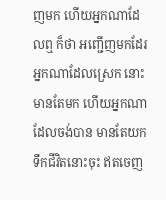ញមក ហើយអ្នកណាដែលឮ ក៏ថា អញ្ជើញមកដែរ អ្នកណាដែលស្រេក នោះមានតែមក ហើយអ្នកណាដែលចង់បាន មានតែយកទឹកជីវិតនោះចុះ ឥតចេញ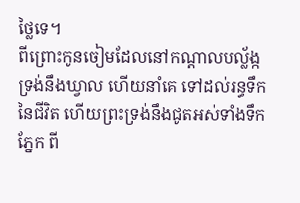ថ្លៃទេ។
ពីព្រោះកូនចៀមដែលនៅកណ្តាលបល្ល័ង្ក ទ្រង់នឹងឃ្វាល ហើយនាំគេ ទៅដល់រន្ធទឹកនៃជីវិត ហើយព្រះទ្រង់នឹងជូតអស់ទាំងទឹកភ្នែក ពី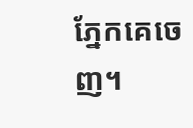ភ្នែកគេចេញ។